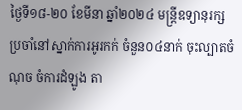ថ្ងៃទី១៨-២០ ខែមីនា ឆ្នាំ២០២៤ មន្រ្តីឧទ្យានុរក្សប្រចាំនៅស្នាក់ការអូរកក់ ចំនួន០៤នាក់ ចុះល្បាតចំណុច ចំការដំឡូង តា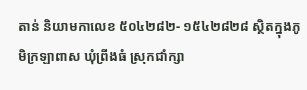តាន់ និយាមកាលេខ ៥០៤២៨២- ១៥៤២៨២៨ ស្ថិតក្នុងភូមិក្រឡាពាស ឃុំព្រីងធំ ស្រុកជាំក្សា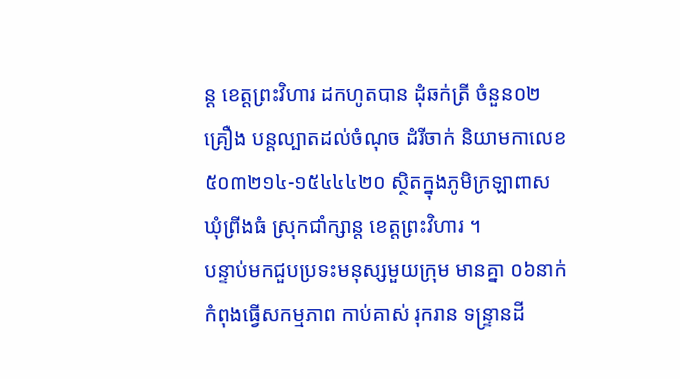ន្ត ខេត្តព្រះវិហារ ដកហូតបាន ដុំឆក់ត្រី ចំនួន០២គ្រឿង បន្តល្បាតដល់ចំណុច ដំរីចាក់ និយាមកាលេខ ៥០៣២១៤-១៥៤៤៤២០ ស្ថិតក្នុងភូមិក្រឡាពាស ឃុំព្រីងធំ ស្រុកជាំក្សាន្ត ខេត្តព្រះវិហារ ។
បន្ទាប់មកជួបប្រទះមនុស្សមួយក្រុម មានគ្នា ០៦នាក់ កំពុងធ្វើសកម្មភាព កាប់គាស់ រុករាន ទន្ទ្រានដី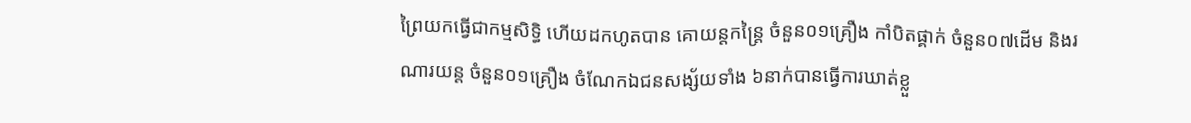ព្រៃយកធ្វើជាកម្មសិទិ្ធ ហើយដកហូតបាន គោយន្តកន្ត្រៃ ចំនួន០១គ្រឿង កាំបិតផ្គាក់ ចំនួន០៧ដើម និងរណារយន្ត ចំនួន០១គ្រឿង ចំណែកឯជនសង្ស័យទាំង ៦នាក់បានធ្វើការឃាត់ខ្លួ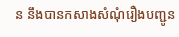ន នឹងបានកសាងសំណុំរឿងបញ្ជូន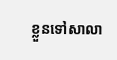ខ្លួនទៅសាលា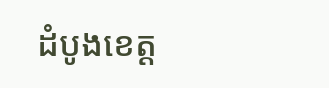ដំបូងខេត្ត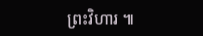ព្រះវិហារ ៕